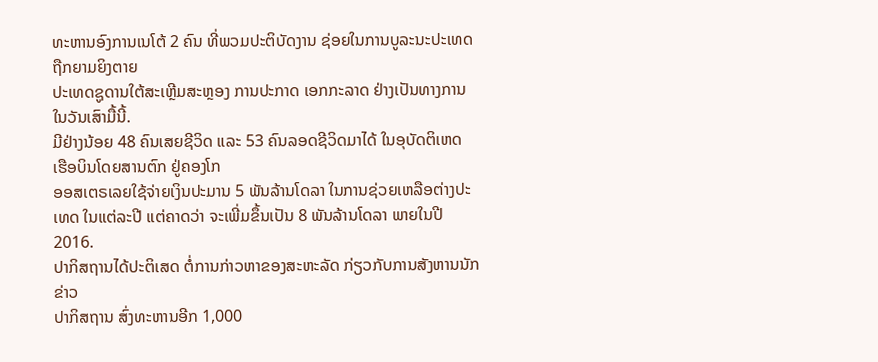ທະຫານອົງການເນໂຕ້ 2 ຄົນ ທີ່ພວມປະຕິບັດງານ ຊ່ອຍໃນການບູລະນະປະເທດ ຖືກຍາມຍິງຕາຍ
ປະເທດຊູດານໃຕ້ສະເຫຼີມສະຫຼອງ ການປະກາດ ເອກກະລາດ ຢ່າງເປັນທາງການ ໃນວັນເສົາມື້ນີ້.
ມີຢ່າງນ້ອຍ 48 ຄົນເສຍຊີວິດ ແລະ 53 ຄົນລອດຊີວິດມາໄດ້ ໃນອຸບັດຕິເຫດ ເຮືອບິນໂດຍສານຕົກ ຢູ່ຄອງໂກ
ອອສເຕຣເລຍໃຊ້ຈ່າຍເງິນປະມານ 5 ພັນລ້ານໂດລາ ໃນການຊ່ວຍເຫລືອຕ່າງປະເທດ ໃນແຕ່ລະປີ ແຕ່ຄາດວ່າ ຈະເພີ່ມຂຶ້ນເປັນ 8 ພັນລ້ານໂດລາ ພາຍໃນປີ 2016.
ປາກິສຖານໄດ້ປະຕິເສດ ຕໍ່ການກ່າວຫາຂອງສະຫະລັດ ກ່ຽວກັບການສັງຫານນັກຂ່າວ
ປາກິສຖານ ສົ່ງທະຫານອີກ 1,000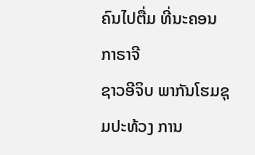ຄົນໄປຕື່ມ ທີ່ນະຄອນກາຣາຈີ
ຊາວອີຈິບ ພາກັນໂຮມຊຸມປະທ້ວງ ການ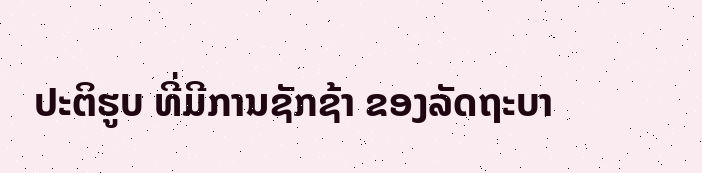ປະຕິຮູບ ທີ່ມີການຊັກຊ້າ ຂອງລັດຖະບາ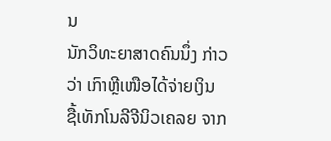ນ
ນັກວິທະຍາສາດຄົນນຶ່ງ ກ່າວວ່າ ເກົາຫຼີເໜືອໄດ້ຈ່າຍເງິນ ຊື້ເທັກໂນລີຈີນິວເຄລຍ ຈາກ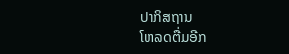ປາກິສຖານ
ໂຫລດຕື່ມອີກ